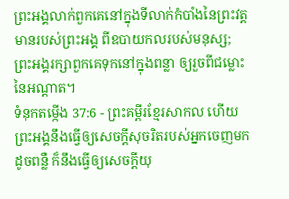ព្រះអង្គលាក់ពួកគេនៅក្នុងទីលាក់កំបាំងនៃព្រះវត្តមានរបស់ព្រះអង្គ ពីឧបាយកលរបស់មនុស្ស; ព្រះអង្គរក្សាពួកគេទុកនៅក្នុងពន្លា ឲ្យរួចពីជម្លោះនៃអណ្ដាត។
ទំនុកតម្កើង 37:6 - ព្រះគម្ពីរខ្មែរសាកល ហើយព្រះអង្គនឹងធ្វើឲ្យសេចក្ដីសុចរិតរបស់អ្នកចេញមកដូចពន្លឺ ក៏នឹងធ្វើឲ្យសេចក្ដីយុ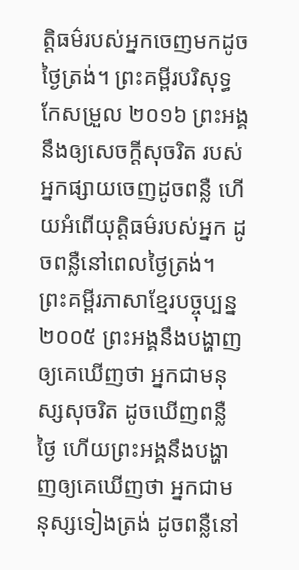ត្តិធម៌របស់អ្នកចេញមកដូចថ្ងៃត្រង់។ ព្រះគម្ពីរបរិសុទ្ធកែសម្រួល ២០១៦ ព្រះអង្គនឹងឲ្យសេចក្ដីសុចរិត របស់អ្នកផ្សាយចេញដូចពន្លឺ ហើយអំពើយុត្តិធម៌របស់អ្នក ដូចពន្លឺនៅពេលថ្ងៃត្រង់។ ព្រះគម្ពីរភាសាខ្មែរបច្ចុប្បន្ន ២០០៥ ព្រះអង្គនឹងបង្ហាញឲ្យគេឃើញថា អ្នកជាមនុស្សសុចរិត ដូចឃើញពន្លឺថ្ងៃ ហើយព្រះអង្គនឹងបង្ហាញឲ្យគេឃើញថា អ្នកជាមនុស្សទៀងត្រង់ ដូចពន្លឺនៅ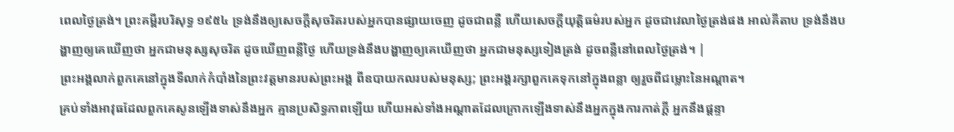ពេលថ្ងៃត្រង់។ ព្រះគម្ពីរបរិសុទ្ធ ១៩៥៤ ទ្រង់នឹងឲ្យសេចក្ដីសុចរិតរបស់អ្នកបានផ្សាយចេញ ដូចជាពន្លឺ ហើយសេចក្ដីយុត្តិធម៌របស់អ្នក ដូចជាវេលាថ្ងៃត្រង់ផង អាល់គីតាប ទ្រង់នឹងបង្ហាញឲ្យគេឃើញថា អ្នកជាមនុស្សសុចរិត ដូចឃើញពន្លឺថ្ងៃ ហើយទ្រង់នឹងបង្ហាញឲ្យគេឃើញថា អ្នកជាមនុស្សទៀងត្រង់ ដូចពន្លឺនៅពេលថ្ងៃត្រង់។ |
ព្រះអង្គលាក់ពួកគេនៅក្នុងទីលាក់កំបាំងនៃព្រះវត្តមានរបស់ព្រះអង្គ ពីឧបាយកលរបស់មនុស្ស; ព្រះអង្គរក្សាពួកគេទុកនៅក្នុងពន្លា ឲ្យរួចពីជម្លោះនៃអណ្ដាត។
គ្រប់ទាំងអាវុធដែលពួកគេសូនឡើងទាស់នឹងអ្នក គ្មានប្រសិទ្ធភាពឡើយ ហើយអស់ទាំងអណ្ដាតដែលក្រោកឡើងទាស់នឹងអ្នកក្នុងការកាត់ក្ដី អ្នកនឹងផ្ដន្ទា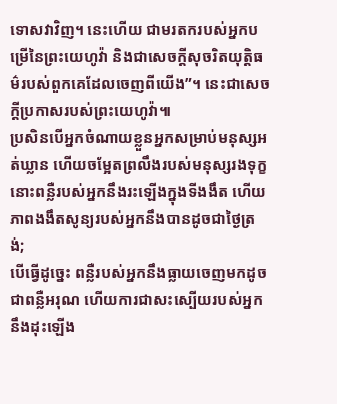ទោសវាវិញ។ នេះហើយ ជាមរតករបស់អ្នកបម្រើនៃព្រះយេហូវ៉ា និងជាសេចក្ដីសុចរិតយុត្តិធម៌របស់ពួកគេដែលចេញពីយើង”។ នេះជាសេចក្ដីប្រកាសរបស់ព្រះយេហូវ៉ា៕
ប្រសិនបើអ្នកចំណាយខ្លួនអ្នកសម្រាប់មនុស្សអត់ឃ្លាន ហើយចម្អែតព្រលឹងរបស់មនុស្សរងទុក្ខ នោះពន្លឺរបស់អ្នកនឹងរះឡើងក្នុងទីងងឹត ហើយភាពងងឹតសូន្យរបស់អ្នកនឹងបានដូចជាថ្ងៃត្រង់;
បើធ្វើដូច្នេះ ពន្លឺរបស់អ្នកនឹងធ្លាយចេញមកដូចជាពន្លឺអរុណ ហើយការជាសះស្បើយរបស់អ្នកនឹងដុះឡើង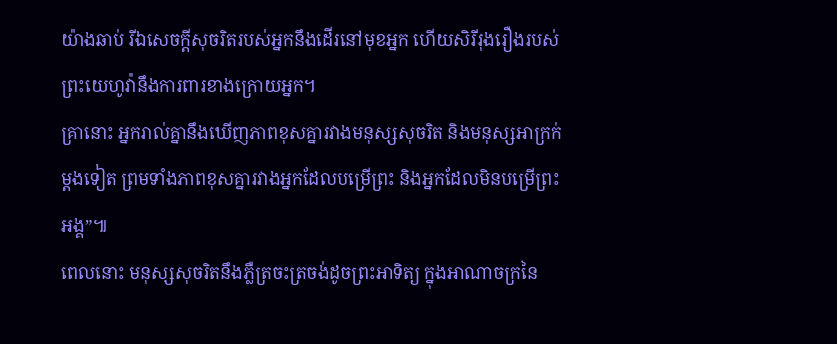យ៉ាងឆាប់ រីឯសេចក្ដីសុចរិតរបស់អ្នកនឹងដើរនៅមុខអ្នក ហើយសិរីរុងរឿងរបស់ព្រះយេហូវ៉ានឹងការពារខាងក្រោយអ្នក។
គ្រានោះ អ្នករាល់គ្នានឹងឃើញភាពខុសគ្នារវាងមនុស្សសុចរិត និងមនុស្សអាក្រក់ម្ដងទៀត ព្រមទាំងភាពខុសគ្នារវាងអ្នកដែលបម្រើព្រះ និងអ្នកដែលមិនបម្រើព្រះអង្គ”៕
ពេលនោះ មនុស្សសុចរិតនឹងភ្លឺត្រចះត្រចង់ដូចព្រះអាទិត្យ ក្នុងអាណាចក្រនៃ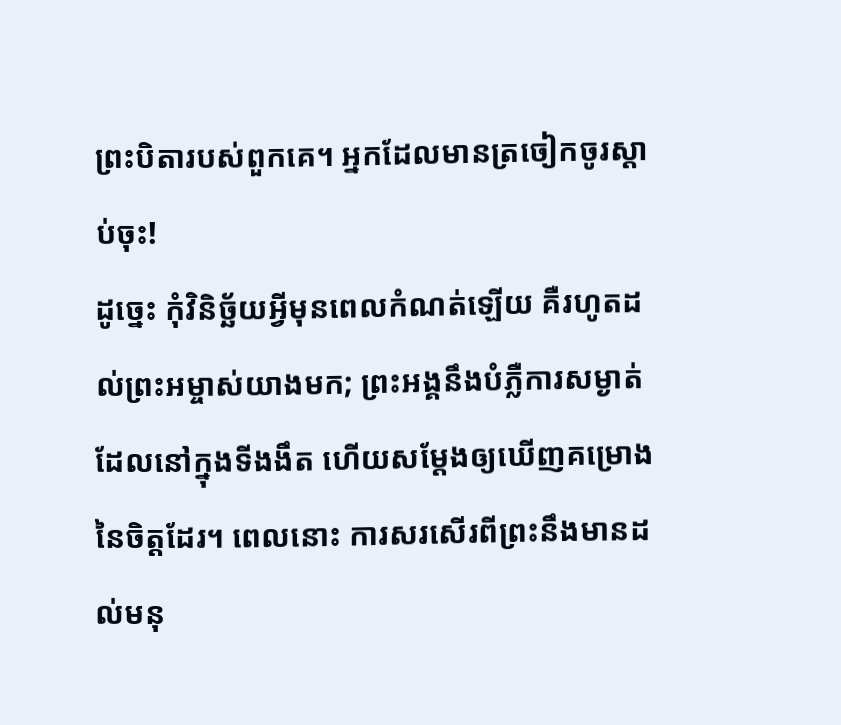ព្រះបិតារបស់ពួកគេ។ អ្នកដែលមានត្រចៀកចូរស្ដាប់ចុះ!
ដូច្នេះ កុំវិនិច្ឆ័យអ្វីមុនពេលកំណត់ឡើយ គឺរហូតដល់ព្រះអម្ចាស់យាងមក; ព្រះអង្គនឹងបំភ្លឺការសម្ងាត់ដែលនៅក្នុងទីងងឹត ហើយសម្ដែងឲ្យឃើញគម្រោងនៃចិត្តដែរ។ ពេលនោះ ការសរសើរពីព្រះនឹងមានដល់មនុ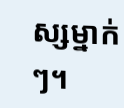ស្សម្នាក់ៗ។